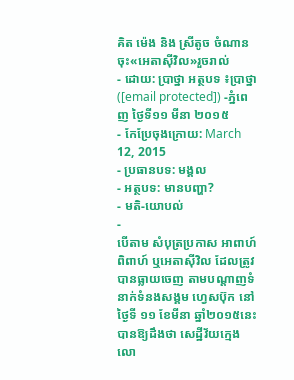គិត ម៉េង និង ស្រីតូច ចំណាន ចុះ«អេតាស៊ីវិល»រួចរាល់
- ដោយ: ប្រាថ្នា អត្ថបទ ៖ប្រាថ្នា([email protected]) -ភ្នំពេញ ថ្ងៃទី១១ មីនា ២០១៥
- កែប្រែចុងក្រោយ: March 12, 2015
- ប្រធានបទ: មង្គល
- អត្ថបទ: មានបញ្ហា?
- មតិ-យោបល់
-
បើតាម សំបុត្រប្រកាស អាពាហ៍ពិពាហ៍ ឬអេតាស៊ីវិល ដែលត្រូវបានធ្លាយចេញ តាមបណ្តាញទំនាក់ទំនងសង្គម ហ្វេសប៊ុក នៅថ្ងៃទី ១១ ខែមីនា ឆ្នាំ២០១៥នេះ បានឱ្យដឹងថា សេដ្ឋីវ័យក្មេង លោ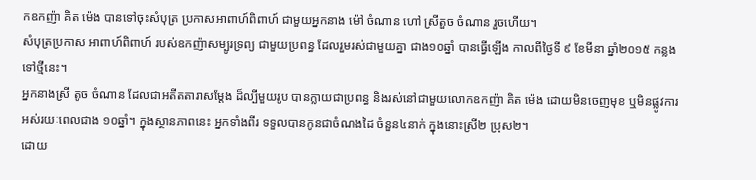កឧកញ៉ា គិត ម៉េង បានទៅចុះសំបុត្រ ប្រកាសអាពាហ៍ពិពាហ៍ ជាមួយអ្នកនាង ម៉ៅ ចំណាន ហៅ ស្រីតួច ចំណាន រួចហើយ។
សំបុត្រប្រកាស អាពាហ៍ពិពាហ៍ របស់ឧកញ៉ាសម្បូរទ្រព្យ ជាមួយប្រពន្ធ ដែលរួមរស់ជាមួយគ្នា ជាង១០ឆ្នាំ បានធ្វើឡើង កាលពីថ្ងៃទី ៩ ខែមីនា ឆ្នាំ២០១៥ កន្លងទៅថ្មីនេះ។
អ្នកនាងស្រី តូច ចំណាន ដែលជាអតីតតារាសម្តែង ដ៏ល្បីមួយរូប បានក្លាយជាប្រពន្ធ និងរស់នៅជាមួយលោកឧកញ៉ា គិត ម៉េង ដោយមិនចេញមុខ ឬមិនផ្លូវការ អស់រយៈពេលជាង ១០ឆ្នាំ។ ក្នុងស្ថានភាពនេះ អ្នកទាំងពីរ ទទួលបានកូនជាចំណងដៃ ចំនួន៤នាក់ ក្នុងនោះស្រី២ ប្រុស២។
ដោយ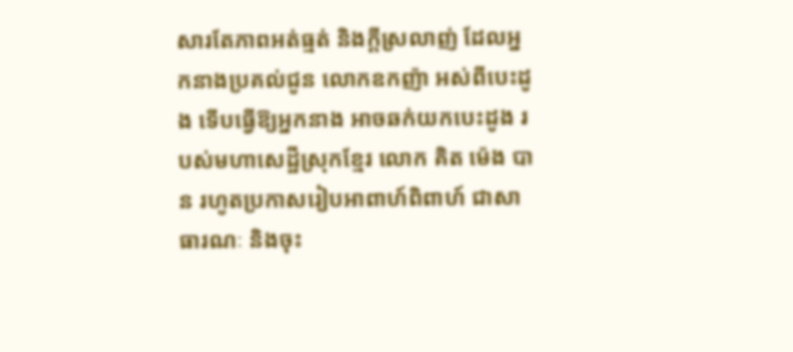សារតែភាពអត់ធ្មត់ និងក្តីស្រលាញ់ ដែលអ្នកនាងប្រគល់ជូន លោកឧកញ៉ា អស់ពីបេះដូង ទើបធ្វើឱ្យអ្នកនាង អាចឆក់យកបេះដូង របស់មហាសេដ្ឋីស្រុកខ្មែរ លោក គិត ម៉េង បាន រហូតប្រកាសរៀបអាពាហ៍ពិពាហ៍ ជាសាធារណៈ និងចុះ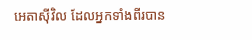អេតាស៊ីវិល ដែលអ្នកទាំងពីរបាន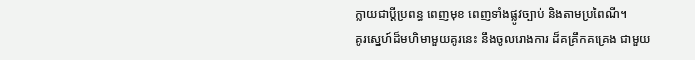ក្លាយជាប្តីប្រពន្ធ ពេញមុខ ពេញទាំងផ្លូវច្បាប់ និងតាមប្រពៃណី។
គូរស្នេហ៍ដ៏មហិមាមួយគូរនេះ នឹងចូលរោងការ ដ៏គគ្រឹកគគ្រេង ជាមួយ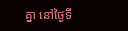គ្នា នៅថ្ងៃទី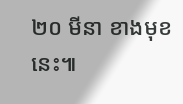២០ មីនា ខាងមុខនេះ៕